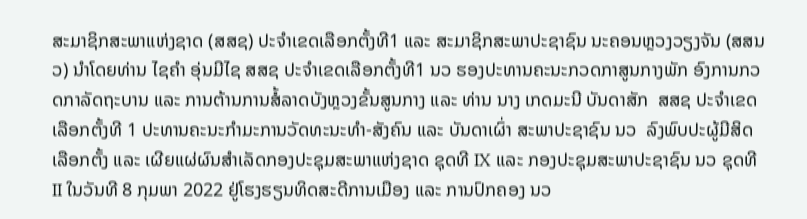ສະມາຊິກສະພາແຫ່ງຊາດ (ສສຊ) ປະຈຳເຂດເລືອກຕັ້ງທີ1 ແລະ ສະມາຊິກສະພາປະຊາຊົນ ນະຄອນຫຼວງວຽງຈັນ (ສສນວ) ນຳໂດຍທ່ານ ໄຊຄໍາ ອຸ່ນມີໄຊ ສສຊ ປະຈຳເຂດເລືອກຕັ້ງທີ1 ນວ ຮອງປະທານຄະນະກວດກາສູນກາງພັກ ອົງການກວດກາລັດຖະບານ ແລະ ການຕ້ານການສໍ້ລາດບັງຫຼວງຂັ້ນສູນກາງ ແລະ ທ່ານ ນາງ ເກດມະນີ ບັນດາສັກ  ສສຊ ປະຈຳເຂດເລືອກຕັ້ງທີ 1 ປະທານຄະນະກຳມະການວັດທະນະທຳ-ສັງຄົນ ແລະ ບັນດາເຜົ່າ ສະພາປະຊາຊົນ ນວ  ລົງພົບປະຜູ້ມີສິດເລືອກຕັ້ງ ແລະ ເຜີຍແຜ່ຜົນສຳເລັດກອງປະຊຸມສະພາແຫ່ງຊາດ ຊຸດທີ IX ແລະ ກອງປະຊຸມສະພາປະຊາຊົນ ນວ ຊຸດທີ II ໃນວັນທີ 8 ກຸມພາ 2022 ຢູ່ໂຮງຮຽນທິດສະດີການເມືອງ ແລະ ການປົກຄອງ ນວ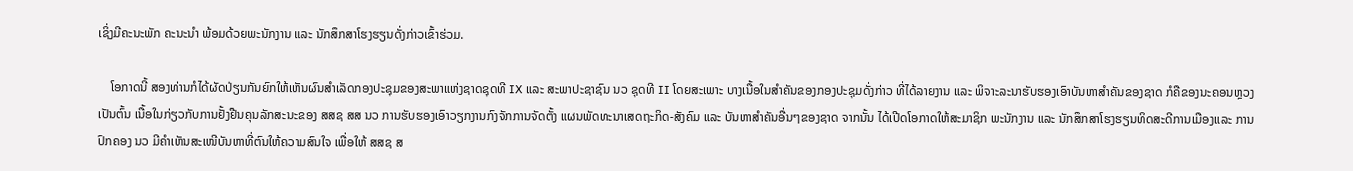ເຊິ່ງມີຄະນະພັກ ຄະນະນຳ ພ້ອມດ້ວຍພະນັກງານ ແລະ ນັກສຶກສາໂຮງຮຽນດັ່ງກ່າວເຂົ້າຮ່ວມ.

    ໂອກາດນີ້ ສອງທ່ານກໍໄດ້ຜັດປ່ຽນກັນຍົກໃຫ້ເຫັນຜົນສຳເລັດກອງປະຊຸມຂອງສະພາແຫ່ງຊາດຊຸດທີ IX ແລະ ສະພາປະຊາຊົນ ນວ ຊຸດທີ II ໂດຍສະເພາະ ບາງເນື້ອໃນສຳຄັນຂອງກອງປະຊຸມດັ່ງກ່າວ ທີ່ໄດ້ລາຍງານ ແລະ ພິຈາະລະນາຮັບຮອງເອົາບັນຫາສຳຄັນຂອງຊາດ ກໍຄືຂອງນະຄອນຫຼວງ ເປັນຕົ້ນ ເນື້ອໃນກ່ຽວກັບການຢັ້ງຢືນຄຸນລັກສະນະຂອງ ສສຊ ສສ ນວ ການຮັບຮອງເອົາວຽກງານກົງຈັກການຈັດຕັ້ງ ແຜນພັດທະນາເສດຖະກິດ-ສັງຄົມ ແລະ ບັນຫາສໍາຄັນອື່ນໆຂອງຊາດ ຈາກນັ້ນ ໄດ້ເປີດໂອກາດໃຫ້ສະມາຊິກ ພະນັກງານ ແລະ ນັກສຶກສາໂຮງຮຽນທິດສະດີການເມືອງແລະ ການປົກຄອງ ນວ ມີຄໍາເຫັນສະເໜີບັນຫາທີ່ຕົນໃຫ້ຄວາມສົນໃຈ ເພື່ອໃຫ້ ສສຊ ສ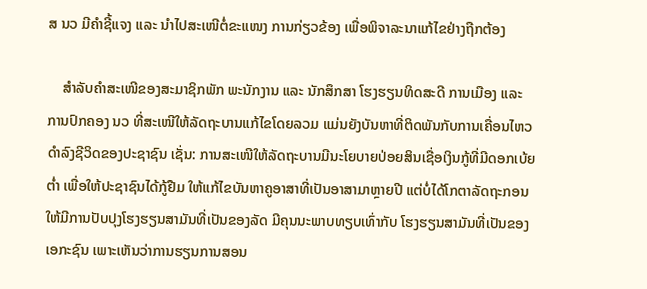ສ ນວ ມີຄໍາຊີ້ແຈງ ແລະ ນໍາໄປສະເໜີຕໍ່ຂະແໜງ ການກ່ຽວຂ້ອງ ເພື່ອພິຈາລະນາແກ້ໄຂຢ່າງຖືກຕ້ອງ

    ສຳລັບຄຳສະເໜີຂອງສະມາຊິກພັກ ພະນັກງານ ແລະ ນັກສຶກສາ ໂຮງຮຽນທິດສະດີ ການເມືອງ ແລະ ການປົກຄອງ ນວ ທີ່ສະເໜີໃຫ້ລັດຖະບານແກ້ໄຂໂດຍລວມ ແມ່ນຍັງບັນຫາທີ່ຕິດພັນກັບການເຄື່ອນໄຫວດຳລົງຊີວິດຂອງປະຊາຊົນ ເຊັ່ນ: ການສະເໜີໃຫ້ລັດຖະບານມີນະໂຍບາຍປ່ອຍສິນເຊື່ອເງິນກູ້ທີ່ມີດອກເບ້ຍຕໍ່າ ເພື່ອໃຫ້ປະຊາຊົນໄດ້ກູ້ຢືມ ໃຫ້ແກ້ໄຂບັນຫາຄູອາສາທີ່ເປັນອາສາມາຫຼາຍປີ ແຕ່ບໍ່ໄດ້ໂກຕາລັດຖະກອນ ໃຫ້ມີການປັບປຸງໂຮງຮຽນສາມັນທີ່ເປັນຂອງລັດ ມີຄຸນນະພາບທຽບເທົ່າກັບ ໂຮງຮຽນສາມັນທີ່ເປັນຂອງເອກະຊົນ ເພາະເຫັນວ່າການຮຽນການສອນ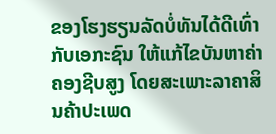ຂອງໂຮງຮຽນລັດບໍ່ທັນໄດ້ດີເທົ່າກັບເອກະຊົນ ໃຫ້ແກ້ໄຂບັນຫາຄ່າຄອງຊີບສູງ ໂດຍສະເພາະລາຄາສິນຄ້າປະເພດ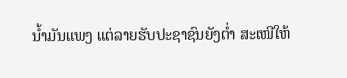ນໍ້າມັນແພງ ແຕ່ລາຍຮັບປະຊາຊົນຍັງຕໍ່າ ສະເໜີໃຫ້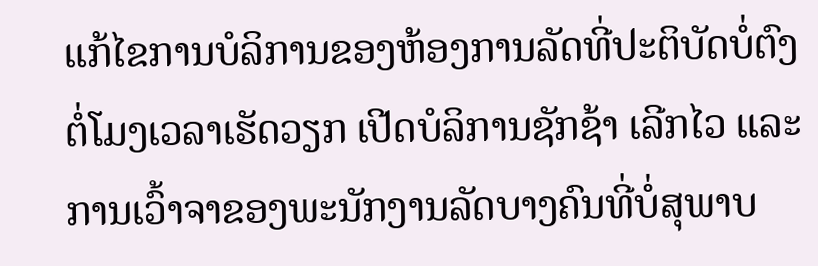ແກ້ໄຂການບໍລິການຂອງຫ້ອງການລັດທີ່ປະຕິບັດບໍ່ຕົງຕໍ່ໂມງເວລາເຮັດວຽກ ເປີດບໍລິການຊັກຊ້າ ເລີກໄວ ແລະ ການເວົ້າຈາຂອງພະນັກງານລັດບາງຄົນທີ່ບໍ່ສຸພາບ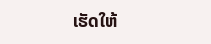ເຮັດໃຫ້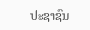ປະຊາຊົນ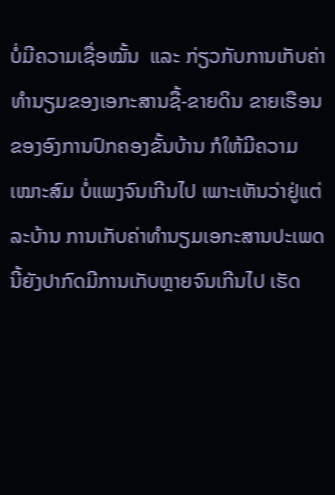ບໍ່ມີຄວາມເຊື່ອໝັ້ນ  ແລະ ກ່ຽວກັບການເກັບຄ່າທຳນຽມຂອງເອກະສານຊື້-ຂາຍດິນ ຂາຍເຮືອນ ຂອງອົງການປົກຄອງຂັ້ນບ້ານ ກໍໃຫ້ມີຄວາມເໝາະສົມ ບໍ່ແພງຈົນເກີນໄປ ເພາະເຫັນວ່າຢູ່ແຕ່ລະບ້ານ ການເກັບຄ່າທຳນຽມເອກະສານປະເພດນີ້ຍັງປາກົດມີການເກັບຫຼາຍຈົນເກີນໄປ ເຮັດ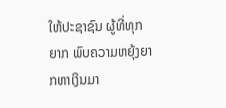ໃຫ້ປະຊາຊົນ ຜູ້ທີ່ທຸກຍາກ ພົບຄວາມຫຍຸ້ງຍາກຫາເງິນມາ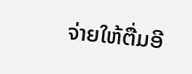ຈ່າຍໃຫ້ຕື່ມອີ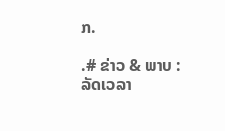ກ.

.# ຂ່າວ & ພາບ : ລັດເວລາ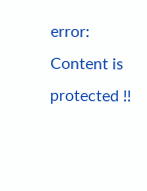error: Content is protected !!